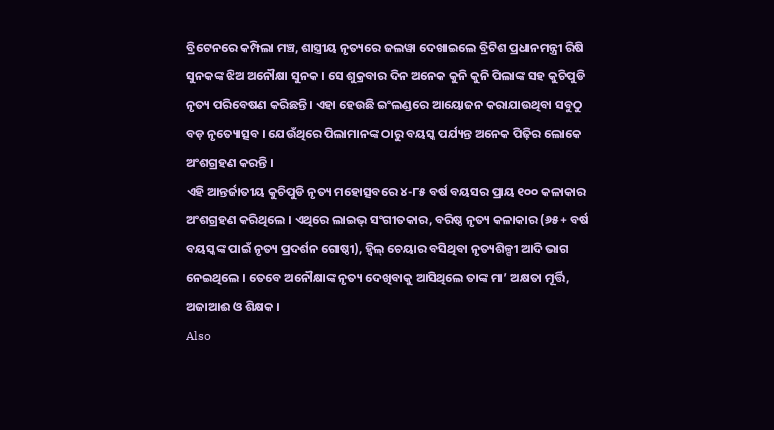ବ୍ରିଟେନରେ କମ୍ପିଲା ମଞ୍ଚ, ଶାସ୍ତ୍ରୀୟ ନୃତ୍ୟରେ ଜଲୱା ଦେଖାଇଲେ ବ୍ରିଟିଶ ପ୍ରଧାନମନ୍ତ୍ରୀ ରିଷି ସୁନକଙ୍କ ଝିଅ ଅନୌକ୍ଷା ସୁନକ । ସେ ଶୁକ୍ରବାର ଦିନ ଅନେକ କୁନି କୁନି ପିଲାଙ୍କ ସହ କୁଚିପୁଡି ନୃତ୍ୟ ପରିବେଷଣ କରିଛନ୍ତି । ଏହା ହେଉଛି ଇଂଲଣ୍ଡରେ ଆୟୋଜନ କରାଯାଉଥିବା ସବୁଠୁ ବଡ଼ ନୃତ୍ୟୋତ୍ସବ । ଯେଉଁଥିରେ ପିଲାମାନଙ୍କ ଠାରୁ ବୟସ୍କ ପର୍ଯ୍ୟନ୍ତ ଅନେକ ପିଢ଼ିର ଲୋକେ ଅଂଶଗ୍ରହଣ କରନ୍ତି ।
ଏହି ଆନ୍ତର୍ଜାତୀୟ କୁଚିପୁଡି ନୃତ୍ୟ ମହୋତ୍ସବରେ ୪-୮୫ ବର୍ଷ ବୟସର ପ୍ରାୟ ୧୦୦ କଳାକାର ଅଂଶଗ୍ରହଣ କରିଥିଲେ । ଏଥିରେ ଲାଇଭ୍ ସଂଗୀତକାର, ବରିଷ୍ଠ ନୃତ୍ୟ କଳାକାର (୬୫+ ବର୍ଷ ବୟସ୍କଙ୍କ ପାଇଁ ନୃତ୍ୟ ପ୍ରଦର୍ଶନ ଗୋଷ୍ଠୀ), ହ୍ୱିଲ୍ ଚେୟାର ବସିଥିବା ନୃତ୍ୟଶିଳ୍ପୀ ଆଦି ଭାଗ ନେଇଥିଲେ । ତେବେ ଅନୌକ୍ଷାଙ୍କ ନୃତ୍ୟ ଦେଖିବାକୁ ଆସିଥିଲେ ତାଙ୍କ ମା’ ଅକ୍ଷତା ମୂର୍ତ୍ତି, ଅଜାଆଈ ଓ ଶିକ୍ଷକ ।
Also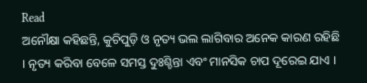Read
ଅନୌକ୍ଷା କହିଛନ୍ତି, କୁଚିପୁଡ଼ି ଓ ନୃତ୍ୟ ଭଲ ଲାଗିବାର ଅନେକ କାରଣ ରହିଛି । ନୃତ୍ୟ କରିବା ବେଳେ ସମସ୍ତ ଦୁଃଶ୍ଚିନ୍ତା ଏବଂ ମାନସିକ ଚାପ ଦୂରେଇ ଯାଏ ।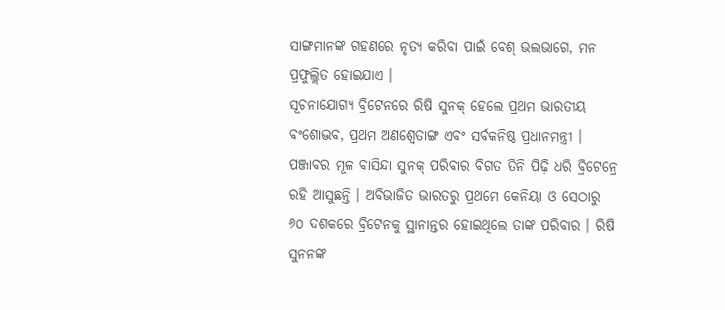ସାଙ୍ଗମାନଙ୍କ ଗହଣରେ ନୃତ୍ୟ କରିବା ପାଇଁ ବେଶ୍ ଭଲଭାଗେ, ମନ ପ୍ରଫୁଲ୍ଲିତ ହୋଇଯାଏ ।
ସୂଚନାଯୋଗ୍ୟ ବ୍ରିଟେନରେ ରିଷି ସୁନକ୍ ହେଲେ ପ୍ରଥମ ଭାରତୀୟ ବଂଶୋଦ୍ଭବ, ପ୍ରଥମ ଅଣଶ୍ୱେତାଙ୍ଗ ଏବଂ ସର୍ବକନିଷ୍ଠ ପ୍ରଧାନମନ୍ତ୍ରୀ । ପଞ୍ଜାବର ମୂଳ ବାସିନ୍ଦା ସୁନକ୍ ପରିବାର ବିଗତ ତିନି ପିଢ଼ି ଧରି ବ୍ରିଟେନ୍ରେ ରହି ଆସୁଛନ୍ତି । ଅବିଭାଜିତ ଭାରତରୁ ପ୍ରଥମେ କେନିୟା ଓ ସେଠାରୁ ୬୦ ଦଶକରେ ବ୍ରିଟେନକୁ ସ୍ଥାନାନ୍ତର ହୋଇଥିଲେ ତାଙ୍କ ପରିବାର । ରିଷି ସୁନନଙ୍କ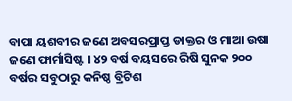ବାପା ୟଶବୀର ଜଣେ ଅବସରପ୍ରାପ୍ତ ଡାକ୍ତର ଓ ମାଆ ଉଷା ଜଣେ ଫାର୍ମାସିଷ୍ଟ । ୪୨ ବର୍ଷ ବୟସରେ ରିଷି ସୁନକ ୨୦୦ ବର୍ଷର ସବୁଠାରୁ କନିଷ୍ଠ ବ୍ରିଟିଶ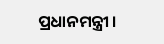ପ୍ରଧାନମନ୍ତ୍ରୀ ।